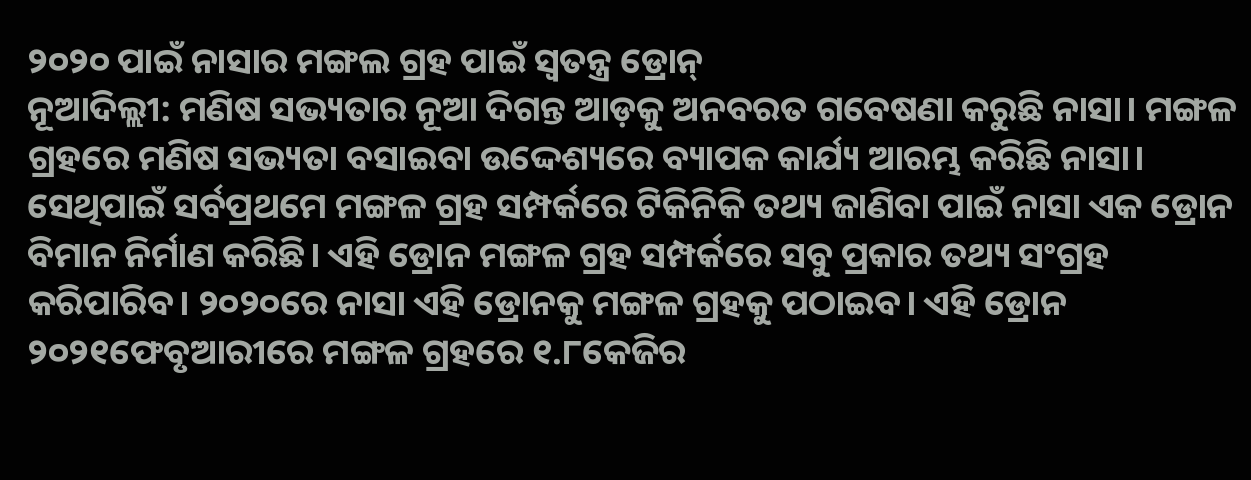୨୦୨୦ ପାଇଁ ନାସାର ମଙ୍ଗଲ ଗ୍ରହ ପାଇଁ ସ୍ୱତନ୍ତ୍ର ଡ୍ରୋନ୍
ନୂଆଦିଲ୍ଲୀ: ମଣିଷ ସଭ୍ୟତାର ନୂଆ ଦିଗନ୍ତ ଆଡ଼କୁ ଅନବରତ ଗବେଷଣା କରୁଛି ନାସା। ମଙ୍ଗଳ ଗ୍ରହରେ ମଣିଷ ସଭ୍ୟତା ବସାଇବା ଉଦ୍ଦେଶ୍ୟରେ ବ୍ୟାପକ କାର୍ଯ୍ୟ ଆରମ୍ଭ କରିଛି ନାସା। ସେଥିପାଇଁ ସର୍ବପ୍ରଥମେ ମଙ୍ଗଳ ଗ୍ରହ ସମ୍ପର୍କରେ ଟିକିନିକି ତଥ୍ୟ ଜାଣିବା ପାଇଁ ନାସା ଏକ ଡ୍ରୋନ ବିମାନ ନିର୍ମାଣ କରିଛି। ଏହି ଡ୍ରୋନ ମଙ୍ଗଳ ଗ୍ରହ ସମ୍ପର୍କରେ ସବୁ ପ୍ରକାର ତଥ୍ୟ ସଂଗ୍ରହ କରିପାରିବ। ୨୦୨୦ରେ ନାସା ଏହି ଡ୍ରୋନକୁ ମଙ୍ଗଳ ଗ୍ରହକୁ ପଠାଇବ। ଏହି ଡ୍ରୋନ ୨୦୨୧ଫେବୃଆରୀରେ ମଙ୍ଗଳ ଗ୍ରହରେ ୧.୮କେଜିର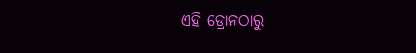ଏହି ଡ୍ରୋନଠାରୁ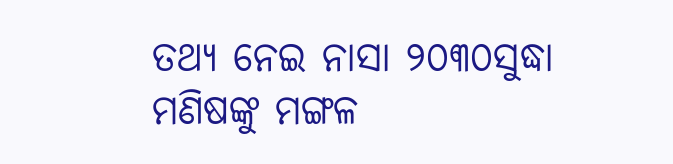ତଥ୍ୟ ନେଇ ନାସା ୨୦୩୦ସୁଦ୍ଧା ମଣିଷଙ୍କୁ ମଙ୍ଗଳ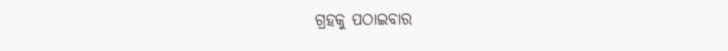ଗ୍ରହକୁ ପଠାଇବାର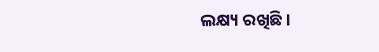ଲକ୍ଷ୍ୟ ରଖିଛି।